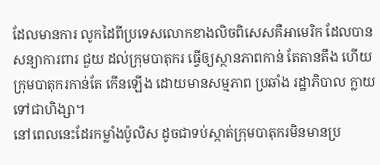ដែលមានការ លូកដៃពីប្រទេសលោកខាងលិចពិសេសគឺអាមេរិក ដែលបានសន្យាការពារ ជួយ ដល់ក្រុមបាតុករ ធ្វើឲ្យស្ថានភាពកាន់ តែតានតឹង ហើយក្រុមបាតុករកាន់តែ កើនឡើង ដោយមានសម្មភាព ប្រឆាំង រដ្ឋាភិបាល ក្លាយទៅជាហិង្សា។
នៅពេលនេះដែរកម្លាំងប៉ូលិស ដូចជាទប់ស្កាត់ក្រុមបាតុករមិនមានប្រ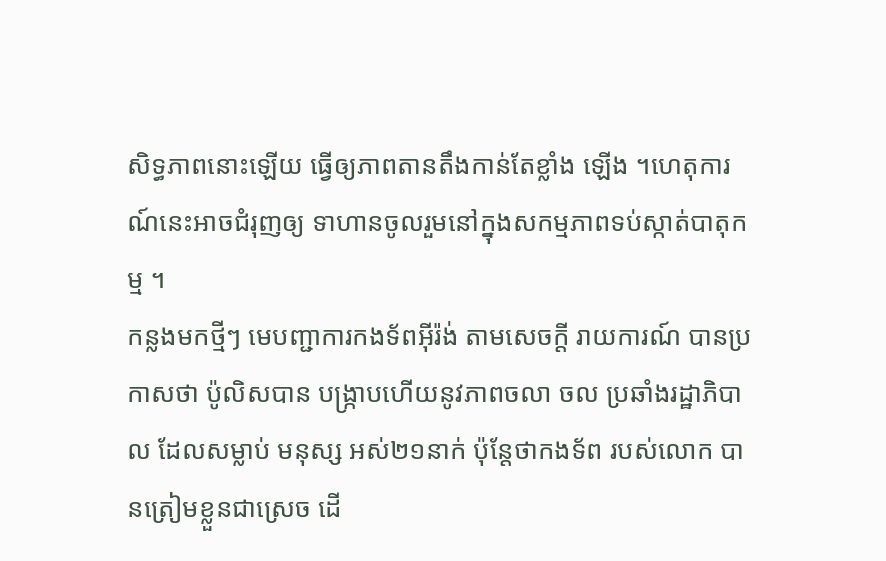សិទ្ធភាពនោះឡើយ ធ្វើឲ្យភាពតានតឹងកាន់តែខ្លាំង ឡើង ។ហេតុការណ៍នេះអាចជំរុញឲ្យ ទាហានចូលរួមនៅក្នុងសកម្មភាពទប់ស្កាត់បាតុកម្ម ។
កន្លងមកថ្មីៗ មេបញ្ជាការកងទ័ពអុីរ៉ង់ តាមសេចក្តី រាយការណ៍ បានប្រកាសថា ប៉ូលិសបាន បង្រ្កាបហើយនូវភាពចលា ចល ប្រឆាំងរដ្ឋាភិបាល ដែលសម្លាប់ មនុស្ស អស់២១នាក់ ប៉ុន្តែថាកងទ័ព របស់លោក បានត្រៀមខ្លួនជាស្រេច ដើ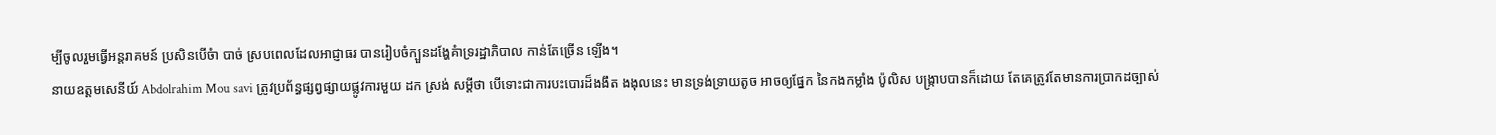ម្បីចូលរួមធ្វើអន្តរាគមន៍ ប្រសិនបើចំា បាច់ ស្របពេលដែលអាជ្ញាធរ បានរៀបចំក្បួនដង្ហែគំាទ្ររដ្ឋាភិបាល កាន់តែច្រើន ឡើង។
នាយឧត្តមសេនីយ៍ Abdolrahim Mou savi ត្រូវប្រព័ន្ធផ្សព្វផ្សាយផ្លូវការមួយ ដក ស្រង់ សម្តីថា បើទោះជាការបះបោរដ៏ងងឹត ងងុលនេះ មានទ្រង់ទ្រាយតូច អាចឲ្យផ្នែក នៃកងកម្លាំង ប៉ូលិស បង្ក្រាបបានក៏ដោយ តែគេត្រូវតែមានការប្រាកដច្បាស់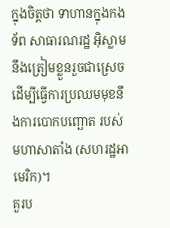ក្នុងចិត្តថា ទាហានក្នុងកងទ័ព សាធារណរដ្ឋ អ៊ិស្លាម នឹងត្រៀមខ្លួនរួចជាស្រេច ដើម្បីធ្វើការប្រឈមមុខនឹងការបោកបញ្ឆោត របស់ មហាសាតាំង (សហរដ្ឋអាមេរិក)។
គួរប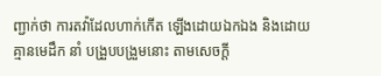ញ្ជាក់ថា ការតវ៉ាដែលហាក់កើត ឡើងដោយឯកឯង និងដោយគ្មានមេដឹក នាំ បង្រួបបង្រួមនោះ តាមសេចក្តី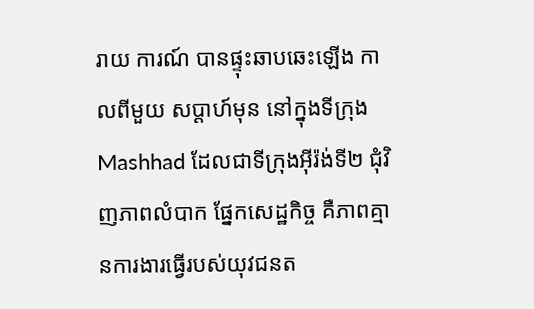រាយ ការណ៍ បានផ្ទុះឆាបឆេះឡើង កាលពីមួយ សប្ដាហ៍មុន នៅក្នុងទីក្រុង Mashhad ដែលជាទីក្រុងអុីរ៉ង់ទី២ ជុំវិញភាពលំបាក ផ្នែកសេដ្ឋកិច្ច គឺភាពគ្មានការងារធ្វើរបស់យុវជនត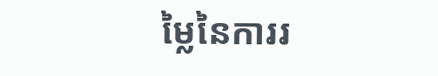ម្លៃនៃការរ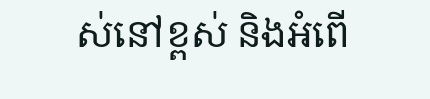ស់នៅខ្ពស់ និងអំពើ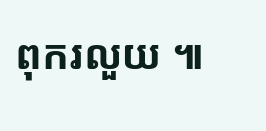ពុករលួយ ៕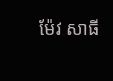ម៉ែវ សាធី